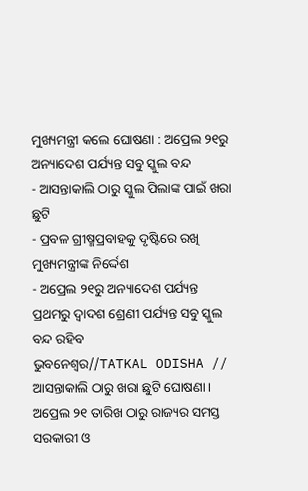ମୁଖ୍ୟମନ୍ତ୍ରୀ କଲେ ଘୋଷଣା : ଅପ୍ରେଲ ୨୧ରୁ ଅନ୍ୟାଦେଶ ପର୍ଯ୍ୟନ୍ତ ସବୁ ସ୍କୁଲ ବନ୍ଦ
- ଆସନ୍ତାକାଲି ଠାରୁ ସ୍କୁଲ ପିଲାଙ୍କ ପାଇଁ ଖରା ଛୁଟି
- ପ୍ରବଳ ଗ୍ରୀଷ୍ମପ୍ରବାହକୁ ଦୃଷ୍ଟିରେ ରଖି ମୁଖ୍ୟମନ୍ତ୍ରୀଙ୍କ ନିର୍ଦ୍ଦେଶ
- ଅପ୍ରେଲ ୨୧ରୁ ଅନ୍ୟାଦେଶ ପର୍ଯ୍ୟନ୍ତ ପ୍ରଥମରୁ ଦ୍ବାଦଶ ଶ୍ରେଣୀ ପର୍ଯ୍ୟନ୍ତ ସବୁ ସ୍କୁଲ ବନ୍ଦ ରହିବ
ଭୁବନେଶ୍ୱର//TATKAL ODISHA //
ଆସନ୍ତାକାଲି ଠାରୁ ଖରା ଛୁଟି ଘୋଷଣା। ଅପ୍ରେଲ ୨୧ ତାରିଖ ଠାରୁ ରାଜ୍ୟର ସମସ୍ତ ସରକାରୀ ଓ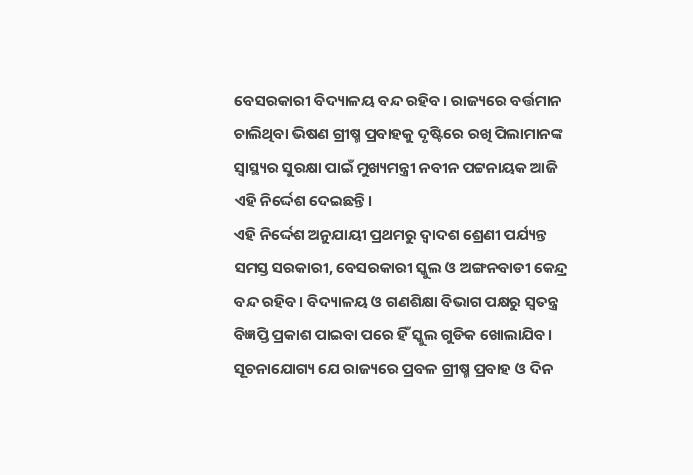ବେସରକାରୀ ବିଦ୍ୟାଳୟ ବନ୍ଦ ରହିବ। ରାଜ୍ୟରେ ବର୍ତ୍ତମାନ ଚାଲିଥିବା ଭିଷଣ ଗ୍ରୀଷ୍ମ ପ୍ରବାହକୁ ଦୃଷ୍ଟିରେ ରଖି ପିଲାମାନଙ୍କ ସ୍ବାସ୍ଥ୍ୟର ସୁରକ୍ଷା ପାଇଁ ମୁଖ୍ୟମନ୍ତ୍ରୀ ନବୀନ ପଟ୍ଟନାୟକ ଆଜି ଏହି ନିର୍ଦ୍ଦେଶ ଦେଇଛନ୍ତି।
ଏହି ନିର୍ଦ୍ଦେଶ ଅନୁଯାୟୀ ପ୍ରଥମରୁ ଦ୍ୱାଦଶ ଶ୍ରେଣୀ ପର୍ଯ୍ୟନ୍ତ ସମସ୍ତ ସରକାରୀ, ବେସରକାରୀ ସ୍କୁଲ ଓ ଅଙ୍ଗନବାଡୀ କେନ୍ଦ୍ର ବନ୍ଦ ରହିବ। ବିଦ୍ୟାଳୟ ଓ ଗଣଶିକ୍ଷା ବିଭାଗ ପକ୍ଷରୁ ସ୍ବତନ୍ତ୍ର ବିଜ୍ଞପ୍ତି ପ୍ରକାଶ ପାଇବା ପରେ ହିଁ ସ୍କୁଲ ଗୁଡିକ ଖୋଲାଯିବ। ସୂଚନାଯୋଗ୍ୟ ଯେ ରାଜ୍ୟରେ ପ୍ରବଳ ଗ୍ରୀଷ୍ମ ପ୍ରବାହ ଓ ଦିନ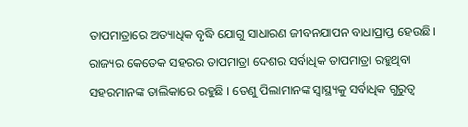ତାପମାତ୍ରାରେ ଅତ୍ୟାଧିକ ବୃଦ୍ଧି ଯୋଗୁ ସାଧାରଣ ଜୀବନଯାପନ ବାଧାପ୍ରାପ୍ତ ହେଉଛି। ରାଜ୍ୟର କେତେକ ସହରର ତାପମାତ୍ରା ଦେଶର ସର୍ବାଧିକ ତାପମାତ୍ରା ରହୁଥିବା ସହରମାନଙ୍କ ତାଲିକାରେ ରହୁଛି । ତେଣୁ ପିଲାମାନଙ୍କ ସ୍ବାସ୍ଥ୍ୟକୁ ସର୍ବାଧିକ ଗୁରୁତ୍ବ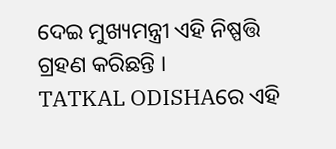ଦେଇ ମୁଖ୍ୟମନ୍ତ୍ରୀ ଏହି ନିଷ୍ପତ୍ତି ଗ୍ରହଣ କରିଛନ୍ତି ।
TATKAL ODISHAରେ ଏହି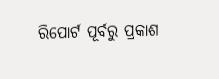ରିପୋର୍ଟ ପୂର୍ବରୁ ପ୍ରକାଶ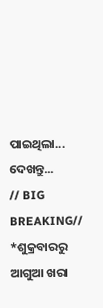ପାଇଥିଲା... ଦେଖନ୍ତୁ...
// BIG BREAKING//
*ଶୁକ୍ରବାରରୁ ଆଗୁଆ ଖରା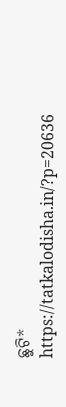ଛୁଟି*
https://tatkalodisha.in/?p=20636